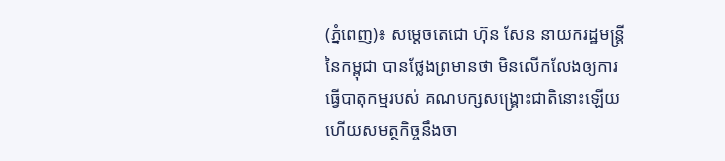(ភ្នំពេញ)៖ សម្តេចតេជោ ហ៊ុន សែន នាយករដ្ឋមន្រ្តី នៃកម្ពុជា បានថ្លែងព្រមានថា មិនលើកលែងឲ្យការធ្វើបាតុកម្មរបស់ គណបក្សសង្រ្គោះជាតិនោះឡើយ ហើយសមត្ថកិច្ចនឹងចា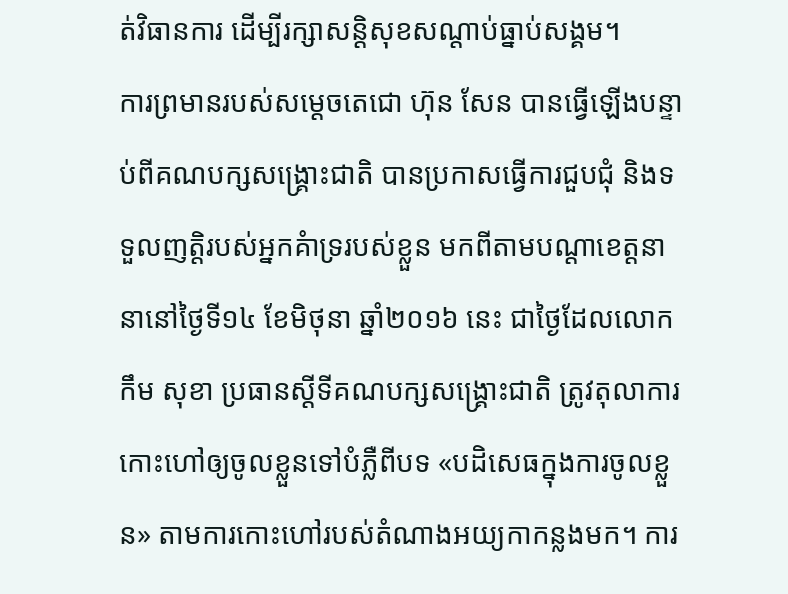ត់វិធានការ ដើម្បីរក្សាសន្តិសុខសណ្តាប់ធ្នាប់សង្គម។
ការព្រមានរបស់សម្តេចតេជោ ហ៊ុន សែន បានធ្វើឡើងបន្ទាប់ពីគណបក្សសង្រ្គោះជាតិ បានប្រកាសធ្វើការជួបជុំ និងទទួលញត្តិរបស់អ្នកគំាទ្ររបស់ខ្លួន មកពីតាមបណ្តាខេត្តនានានៅថ្ងៃទី១៤ ខែមិថុនា ឆ្នាំ២០១៦ នេះ ជាថ្ងៃដែលលោក កឹម សុខា ប្រធានស្តីទីគណបក្សសង្រ្គោះជាតិ ត្រូវតុលាការ កោះហៅឲ្យចូលខ្លួនទៅបំភ្លឺពីបទ «បដិសេធក្នុងការចូលខ្លួន» តាមការកោះហៅរបស់តំណាងអយ្យកាកន្លងមក។ ការ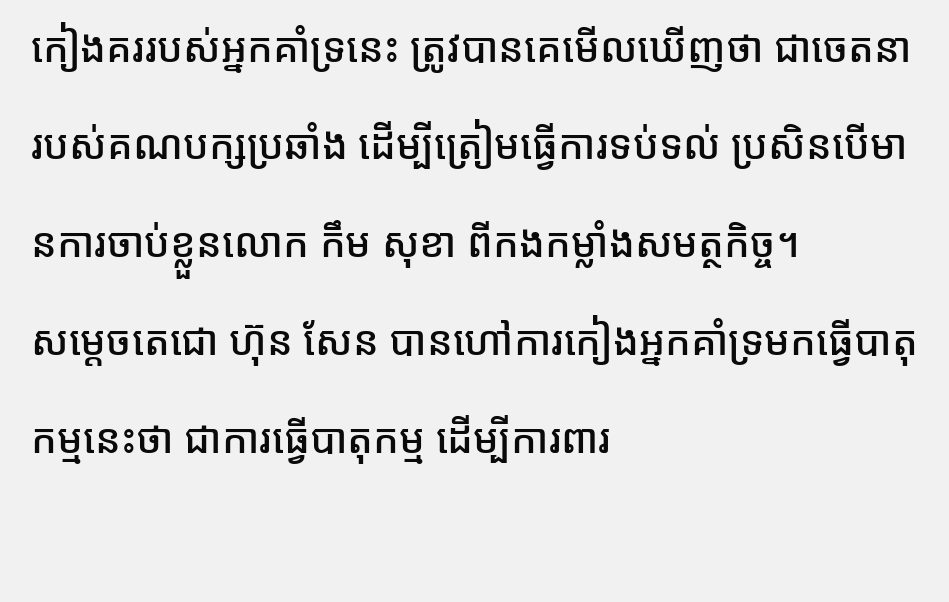កៀងគររបស់អ្នកគាំទ្រនេះ ត្រូវបានគេមើលឃើញថា ជាចេតនារបស់គណបក្សប្រឆាំង ដើម្បីត្រៀមធ្វើការទប់ទល់ ប្រសិនបើមានការចាប់ខ្លួនលោក កឹម សុខា ពីកងកម្លាំងសមត្ថកិច្ច។
សម្តេចតេជោ ហ៊ុន សែន បានហៅការកៀងអ្នកគាំទ្រមកធ្វើបាតុកម្មនេះថា ជាការធ្វើបាតុកម្ម ដើម្បីការពារ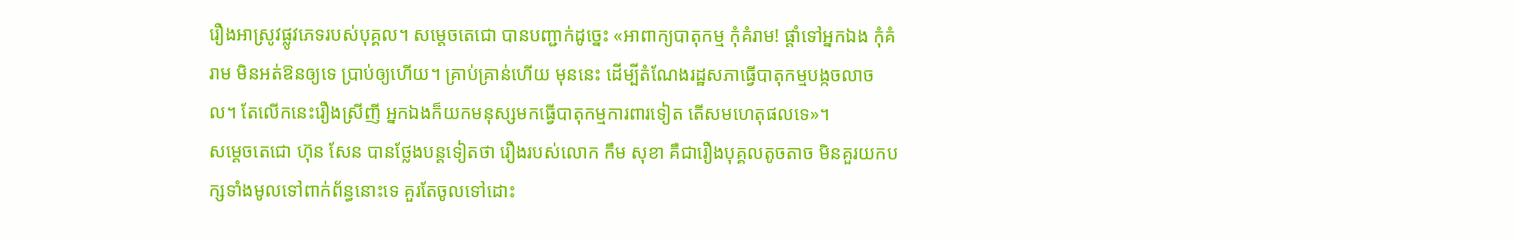រឿងអាស្រូវផ្លូវភេទរបស់បុគ្គល។ សម្តេចតេជោ បានបញ្ជាក់ដូច្នេះ «អាពាក្យបាតុកម្ម កុំគំរាម! ផ្តាំទៅអ្នកឯង កុំគំរាម មិនអត់ឱនឲ្យទេ ប្រាប់ឲ្យហើយ។ គ្រាប់គ្រាន់ហើយ មុននេះ ដើម្បីតំណែងរដ្ឋសភាធ្វើបាតុកម្មបង្កចលាចល។ តែលើកនេះរឿងស្រីញី អ្នកឯងក៏យកមនុស្សមកធ្វើបាតុកម្មការពារទៀត តើសមហេតុផលទេ»។
សម្តេចតេជោ ហ៊ុន សែន បានថ្លែងបន្តទៀតថា រឿងរបស់លោក កឹម សុខា គឺជារឿងបុគ្គលតូចតាច មិនគួរយកបក្សទាំងមូលទៅពាក់ព័ន្ធនោះទេ គួរតែចូលទៅដោះ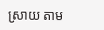ស្រាយ តាម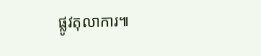ផ្លូវតុលាការ៕